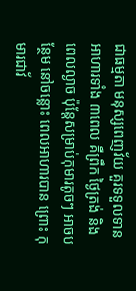ជាធម្មតា មនុស្សពេញវ័យ គួរទទួលទានអាហារទាំង ៣ពេល គឺព្រឹក ថ្ងៃត្រង់ និងពេលល្ងាច ប៉ុន្តែសម្រាប់កុមារតូចៗ អាចបន្ថែម នៅចន្លោះ ពេលអាហារបាន ព្រោះ កុមារជាវ័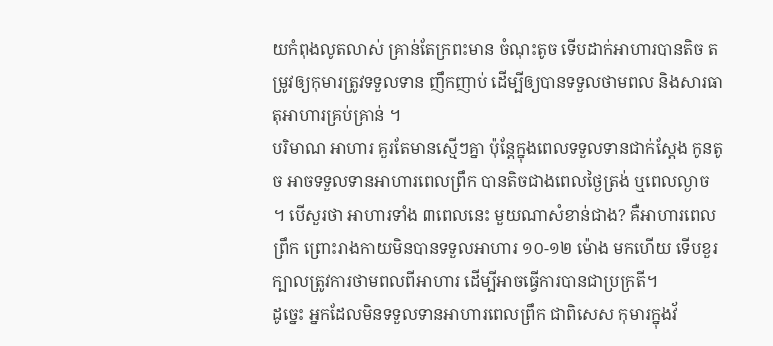យកំពុងលូតលាស់ គ្រាន់តែក្រពះមាន ចំណុះតូច ទើបដាក់អាហារបានតិច តម្រូវឲ្យកុមារត្រូវទទួលទាន ញឹកញាប់ ដើម្បីឲ្យបានទទួលថាមពល និងសារធាតុអាហារគ្រប់គ្រាន់ ។
បរិមាណ អាហារ គួរតែមានស្មើៗគ្នា ប៉ុន្តែក្នុងពេលទទួលទានជាក់ស្តែង កូនតូច អាចទទួលទានអាហារពេលព្រឹក បានតិចជាងពេលថ្ងៃត្រង់ ឬពេលល្ងាច ។ បើសួរថា អាហារទាំង ៣ពេលនេះ មួយណាសំខាន់ជាង? គឺអាហារពេលព្រឹក ព្រោះរាងកាយមិនបានទទួលអាហារ ១០-១២ ម៉ោង មកហើយ ទើបខួរក្បាលត្រូវការថាមពលពីអាហារ ដើម្បីអាចធ្វើការបានជាប្រក្រតី។
ដូច្នេះ អ្នកដែលមិនទទួលទានអាហារពេលព្រឹក ជាពិសេស កុមារក្នុងវ័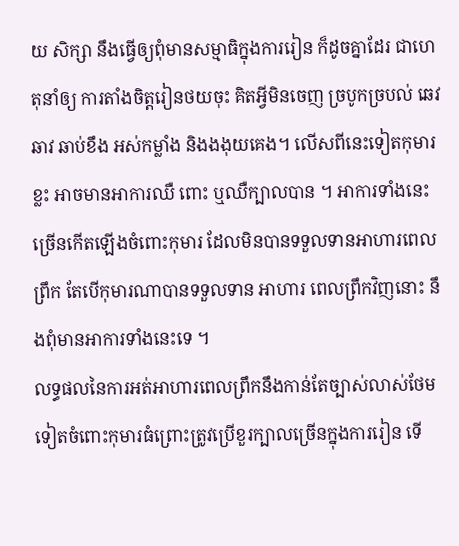យ សិក្សា នឹងធ្វើឲ្យពុំមានសម្មាធិក្នុងការរៀន ក៏ដូចគ្នាដែរ ជាហេតុនាំឲ្យ ការតាំងចិត្តរៀនថយចុះ គិតអ្វីមិនចេញ ច្របូកច្របល់ ឆេវឆាវ ឆាប់ខឹង អស់កម្លាំង និងងងុយគេង។ លើសពីនេះទៀតកុមារខ្លះ អាចមានអាការឈឺ ពោះ ឬឈឺក្បាលបាន ។ អាការទាំងនេះ ច្រើនកើតឡើងចំពោះកុមារ ដែលមិនបានទទួលទានអាហារពេលព្រឹក តែបើកុមារណាបានទទួលទាន អាហារ ពេលព្រឹកវិញនោះ នឹងពុំមានអាការទាំងនេះទេ ។
លទ្ធផលនៃការអត់អាហារពេលព្រឹកនឹងកាន់តែច្បាស់លាស់ថែមទៀតចំពោះកុមារធំព្រោះត្រូវប្រើខួរក្បាលច្រើនក្នុងការរៀន ទើ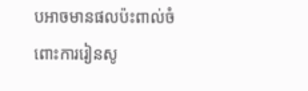បអាចមានផលប៉ះពាល់ចំពោះការរៀនសូ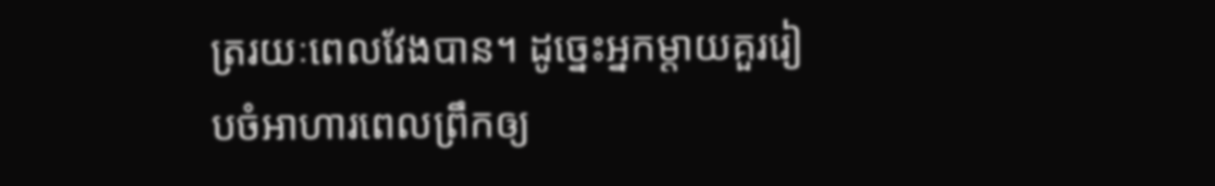ត្ររយៈពេលវែងបាន។ ដូច្នេះអ្នកម្តាយគួររៀបចំអាហារពេលព្រឹកឲ្យ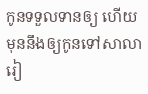កូនទទួលទានឲ្យ ហើយមុននឹងឲ្យកូនទៅសាលារៀ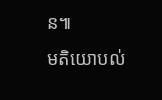ន៕
មតិយោបល់